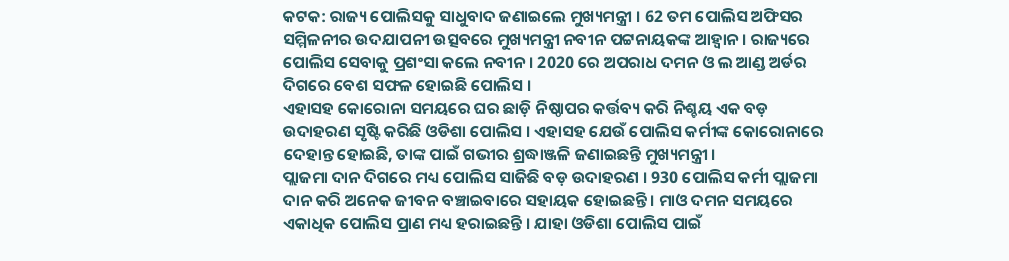କଟକ: ରାଜ୍ୟ ପୋଲିସକୁ ସାଧୁବାଦ ଜଣାଇଲେ ମୁଖ୍ୟମନ୍ତ୍ରୀ । 62 ତମ ପୋଲିସ ଅଫିସର ସମ୍ମିଳନୀର ଉଦଯାପନୀ ଉତ୍ସବରେ ମୁଖ୍ୟମନ୍ତ୍ରୀ ନବୀନ ପଟ୍ଟନାୟକଙ୍କ ଆହ୍ବାନ । ରାଜ୍ୟରେ ପୋଲିସ ସେବାକୁ ପ୍ରଶଂସା କଲେ ନବୀନ । 2020 ରେ ଅପରାଧ ଦମନ ଓ ଲ ଆଣ୍ଡ ଅର୍ଡର ଦିଗରେ ବେଶ ସଫଳ ହୋଇଛି ପୋଲିସ ।
ଏହାସହ କୋରୋନା ସମୟରେ ଘର ଛାଡ଼ି ନିଷ୍ଠାପର କର୍ତ୍ତବ୍ୟ କରି ନିଶ୍ଚୟ ଏକ ବଡ଼ ଉଦାହରଣ ସୃଷ୍ଟି କରିଛି ଓଡିଶା ପୋଲିସ । ଏହାସହ ଯେଉଁ ପୋଲିସ କର୍ମୀଙ୍କ କୋରୋନାରେ ଦେହାନ୍ତ ହୋଇଛି, ତାଙ୍କ ପାଇଁ ଗଭୀର ଶ୍ରଦ୍ଧାଞ୍ଜଳି ଜଣାଇଛନ୍ତି ମୁଖ୍ୟମନ୍ତ୍ରୀ ।
ପ୍ଲାଜମା ଦାନ ଦିଗରେ ମଧ୍ୟ ପୋଲିସ ସାଜିଛି ବଡ଼ ଉଦାହରଣ । 930 ପୋଲିସ କର୍ମୀ ପ୍ଲାଜମା ଦାନ କରି ଅନେକ ଜୀବନ ବଞ୍ଚାଇବାରେ ସହାୟକ ହୋଇଛନ୍ତି । ମାଓ ଦମନ ସମୟରେ ଏକାଧିକ ପୋଲିସ ପ୍ରାଣ ମଧ୍ୟ ହରାଇଛନ୍ତି । ଯାହା ଓଡିଶା ପୋଲିସ ପାଇଁ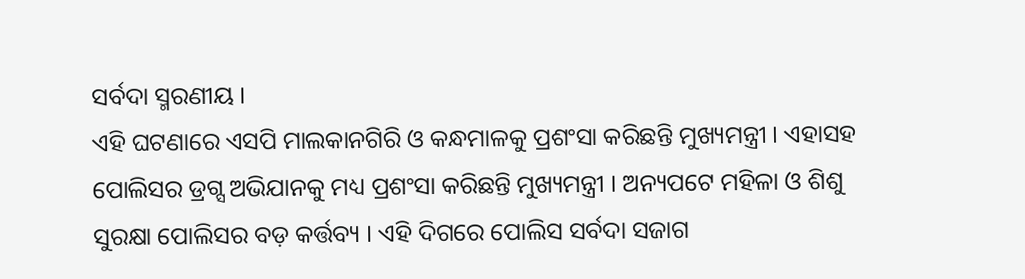ସର୍ବଦା ସ୍ମରଣୀୟ ।
ଏହି ଘଟଣାରେ ଏସପି ମାଲକାନଗିରି ଓ କନ୍ଧମାଳକୁ ପ୍ରଶଂସା କରିଛନ୍ତି ମୁଖ୍ୟମନ୍ତ୍ରୀ । ଏହାସହ ପୋଲିସର ଡ୍ରଗ୍ସ ଅଭିଯାନକୁ ମଧ୍ୟ ପ୍ରଶଂସା କରିଛନ୍ତି ମୁଖ୍ୟମନ୍ତ୍ରୀ । ଅନ୍ୟପଟେ ମହିଳା ଓ ଶିଶୁ ସୁରକ୍ଷା ପୋଲିସର ବଡ଼ କର୍ତ୍ତବ୍ୟ । ଏହି ଦିଗରେ ପୋଲିସ ସର୍ବଦା ସଜାଗ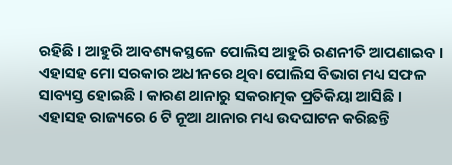ରହିଛି । ଆହୁରି ଆବଶ୍ୟକସ୍ଥଳେ ପୋଲିସ ଆହୁରି ରଣନୀତି ଆପଣାଇବ ।
ଏହାସହ ମୋ ସରକାର ଅଧୀନରେ ଥିବା ପୋଲିସ ବିଭାଗ ମଧ୍ୟ ସଫଳ ସାବ୍ୟସ୍ତ ହୋଇଛି । କାରଣ ଥାନାରୁ ସକରାତ୍ମକ ପ୍ରତିକିୟା ଆସିଛି । ଏହାସହ ରାଜ୍ୟରେ 6 ଟି ନୂଆ ଥାନାର ମଧ୍ୟ ଉଦଘାଟନ କରିଛନ୍ତି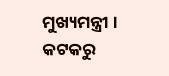ମୁଖ୍ୟମନ୍ତ୍ରୀ ।
କଟକରୁ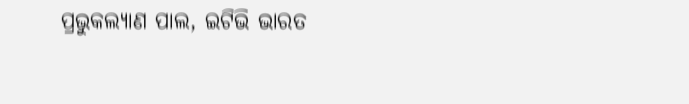ପ୍ରଭୁକଲ୍ୟାଣ ପାଲ, ଇଟିଭି ଭାରତ